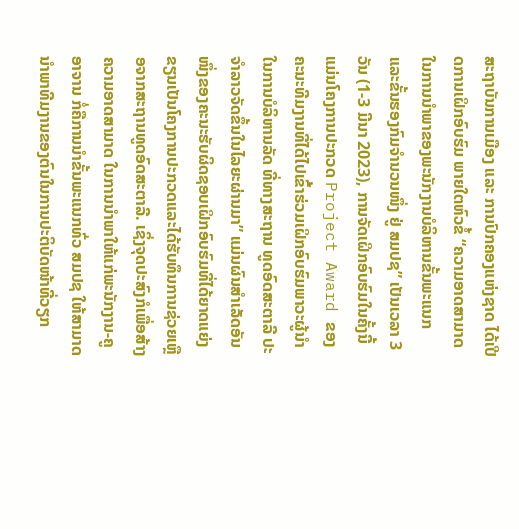ສະຖາບັນການເມືອງ ແລະ ການປົກຄອງແຫ່ງຊາດ ໄດ້ເປີດການເຝິກອົບຮົມ ພາຍໃຕຫົວຂໍ້ “ຄວາມອາດສາມາດໃນການນໍາພາຂອງພະນັກງານບໍລິຫານຂັ້ນພະແນກ ແລະຂັ້ນຮອງກົມຈໍານວນໜຶ່ງ ຢູ່ ສມປຊ” ເປັນເວລາ 3 ວັນ (1-3 ມີນາ 2023), ການຈັດເຝິກອົບຮົມໃນຄັ້ງນີ້ແມ່ນໂຄງການປະກວດ Project Award ຂອງຄະນະທີມງານທີ່ໄດ້ໄປເຂົ້າຮ່ວມເຝິກອົບຮົມພາວະຜູ້ນຳໃນການບໍລິຫານລັດ ທີ່ທາງສະຖານ ທູດອົດສະຕາລີ ປະຈຳລາວຈັດຂຶ້ນໃນໄລຍະຜ່ານມາ” ແມ່ນຜົນສຳເລັດອັນໜຶ່ງຂອງຄະນະຮັບຜິດຊອບເຝິກອົບຮົມທີ່ໄດ້ຍາດແຍ່ງຂຽນເປັນໂຄງການປະກວດແລະໄດ້ຮັບທຶນການຊ່ວຍເຫຼືອຈາກສະຖານທູດອົດສະຕາລີ. ເຊິ່ງຈຸດປະສົງກໍເພື່ອສ້າງຄວາມອາດສາມາດ ໃນການນຳພາໃຫ້ແກ່ພະນັກງານ-ຄູອາຈານ ກໍ່ຄືການນຳຂັ້ນພະແນກທົ່ວ ສມປຊ ໃຫ້ສາມາດນຳພາທີມງານຂອງຕົນໃນການປະຕິບັດໜ້າທີ່ວຽກ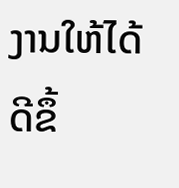ງານໃຫ້ໄດ້ດີຂຶ້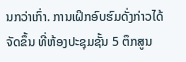ນກວ່າເກົ່າ. ການເຝິກອົບຮົມດັ່ງກ່າວໄດ້ຈັດຂຶ້ນ ທີ່ຫ້ອງປະຊຸມຊັ້ນ 5 ຕຶກສູນ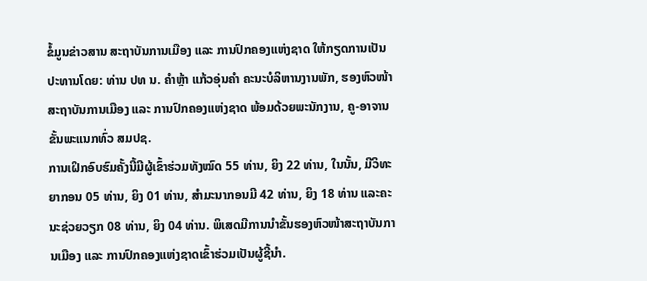ຂໍ້ມູນຂ່າວສານ ສະຖາບັນການເມືອງ ແລະ ການປົກຄອງແຫ່ງຊາດ ໃຫ້ກຽດການເປັນປະທານໂດຍ: ທ່ານ ປທ ນ. ຄໍາຫຼ້າ ແກ້ວອຸ່ນຄໍາ ຄະນະບໍລິຫານງານພັກ, ຮອງຫົວໜ້າ ສະຖາບັນການເມືອງ ແລະ ການປົກຄອງແຫ່ງຊາດ ພ້ອມດ້ວຍພະນັກງານ, ຄູ-ອາຈານ ຂັ້ນພະແນກທົ່ວ ສມປຊ.
ການເຝິກອົບຮົມຄັ້ງນີ້ມີຜູ້ເຂົ້າຮ່ວມທັງໝົດ 55 ທ່ານ, ຍິງ 22 ທ່ານ, ໃນນັ້ນ, ມີວິທະຍາກອນ 05 ທ່ານ, ຍິງ 01 ທ່ານ, ສຳມະນາກອນມີ 42 ທ່ານ, ຍິງ 18 ທ່ານ ແລະຄະນະຊ່ວຍວຽກ 08 ທ່ານ, ຍິງ 04 ທ່ານ. ພິເສດມີການນຳຂັ້ນຮອງຫົວໜ້າສະຖາບັນການເມືອງ ແລະ ການປົກຄອງແຫ່ງຊາດເຂົ້າຮ່ວມເປັນຜູ້ຊີ້ນຳ.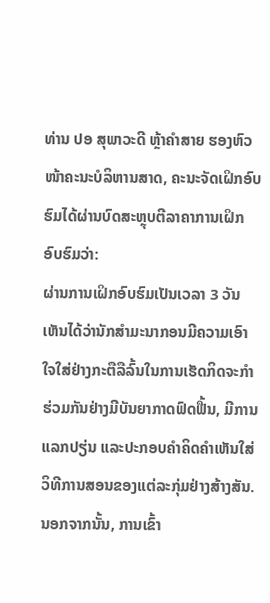ທ່ານ ປອ ສຸພາວະດີ ຫຼ້າຄຳສາຍ ຮອງຫົວໜ້າຄະນະບໍລິຫານສາດ, ຄະນະຈັດເຝິກອົບຮົມໄດ້ຜ່ານບົດສະຫຼຸບຕີລາຄາການເຝິກອົບຮົມວ່າ:
ຜ່ານການເຝິກອົບຮົມເປັນເວລາ 3 ວັນເຫັນໄດ້ວ່ານັກສໍາມະນາກອນມີຄວາມເອົາໃຈໃສ່ຢ່າງກະຕືລືລົ້ນໃນການເຮັດກິດຈະກໍາຮ່ວມກັນຢ່າງມີບັນຍາກາດຟົດຟື້ນ, ມີການແລກປຽ່ນ ແລະປະກອບຄໍາຄິດຄໍາເຫັນໃສ່ວິທີການສອນຂອງແຕ່ລະກຸ່ມຢ່າງສ້າງສັນ. ນອກຈາກນັ້ນ, ການເຂົ້າ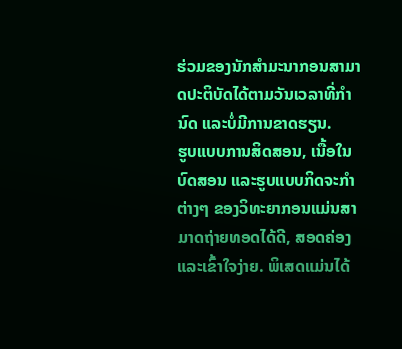ຮ່ວມຂອງນັກສໍາມະນາກອນສາມາດປະຕິບັດໄດ້ຕາມວັນເວລາທີ່ກໍານົດ ແລະບໍ່ມີການຂາດຮຽນ.
ຮູບແບບການສິດສອນ, ເນື້ອໃນບົດສອນ ແລະຮູບແບບກິດຈະກຳຕ່າງໆ ຂອງວິທະຍາກອນແມ່ນສາ ມາດຖ່າຍທອດໄດ້ດີ, ສອດຄ່ອງ ແລະເຂົ້າໃຈງ່າຍ. ພິເສດແມ່ນໄດ້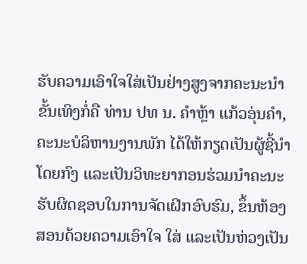ຮັບຄວາມເອົາໃຈໃສ່ເປັນຢ່າງສູງຈາກຄະນະນຳຂັ້ນເທິງກໍ່ຄື ທ່ານ ປທ ນ. ຄຳຫຼ້າ ແກ້ວອຸ່ນຄຳ, ຄະນະບໍລິຫານງານພັກ ໄດ້ໃຫ້ກຽດເປັນຜູ້ຊີ້ນຳໂດຍກົງ ແລະເປັນວິທະຍາກອນຮ່ວມນຳຄະນະຮັບຜິດຊອບໃນການຈັດເຝິກອົບຮົມ, ຂຶ້ນຫ້ອງສອນດ້ວຍຄວາມເອົາໃຈ ໃສ່ ແລະເປັນຫ່ວງເປັນ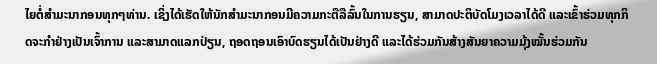ໄຍຕໍ່ສຳມະນາກອນທຸກໆທ່ານ. ເຊິ່ງໄດ້ເຮັດໃຫ້ນັກສໍາມະນາກອນມີຄວາມກະຕືລືລົ້ນໃນການຮຽນ, ສາມາດປະຕິບັດໂມງເວລາໄດ້ດີ ແລະເຂົ້າຮ່ວມທຸກກິດຈະກຳຢ່າງເປັນເຈົ້າການ ແລະສາມາດແລກປ່ຽນ, ຖອດຖອນເອົາບົດຮຽນໄດ້ເປັນຢ່າງດີ ແລະໄດ້ຮ່ວມກັນສ້າງສັນຍາຄວາມມຸ້ງໝັ້ນຮ່ວມກັນ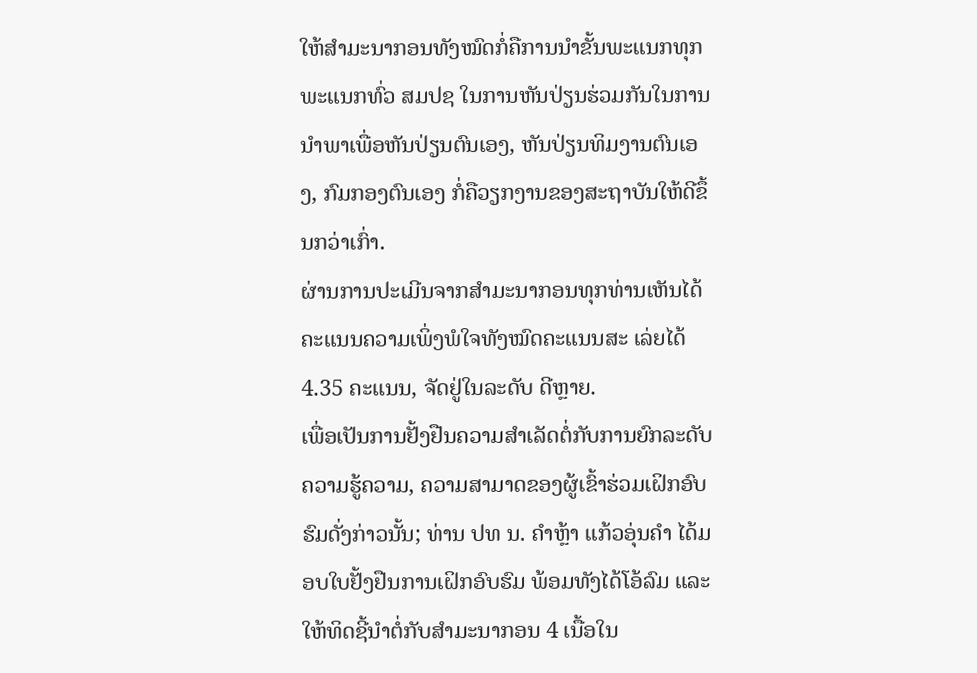ໃຫ້ສຳມະນາກອນທັງໝົດກໍ່ຄືການນຳຂັ້ນພະແນກທຸກພະແນກທົ່ວ ສມປຊ ໃນການຫັນປ່ຽນຮ່ວມກັນໃນການນຳພາເພື່ອຫັນປ່ຽນຕົນເອງ, ຫັນປ່ຽນທິມງານຕົນເອງ, ກົມກອງຕົນເອງ ກໍ່ຄືວຽກງານຂອງສະຖາບັນໃຫ້ດີຂຶ້ນກວ່າເກົ່າ.
ຜ່ານການປະເມີນຈາກສຳມະນາກອນທຸກທ່ານເຫັນໄດ້ຄະແນນຄວາມເພິ່ງພໍໃຈທັງໝົດຄະແນນສະ ເລ່ຍໄດ້ 4.35 ຄະແນນ, ຈັດຢູ່ໃນລະດັບ ດີຫຼາຍ.
ເພື່ອເປັນການຢັ້ງຢືນຄວາມສຳເລັດຕໍ່ກັບການຍົກລະດັບຄວາມຮູ້ຄວາມ, ຄວາມສາມາດຂອງຜູ້ເຂົ້າຮ່ວມເຝິກອົບຮົມດັ່ງກ່າວນັ້ນ; ທ່ານ ປທ ນ. ຄຳຫຼ້າ ແກ້ວອຸ່ນຄຳ ໄດ້ມອບໃບຢັ້ງຢືນການເຝິກອົບຮົມ ພ້ອມທັງໄດ້ໂອ້ລົມ ແລະໃຫ້ທິດຊີ້ນຳຕໍ່ກັບສຳມະນາກອນ 4 ເນື້ອໃນ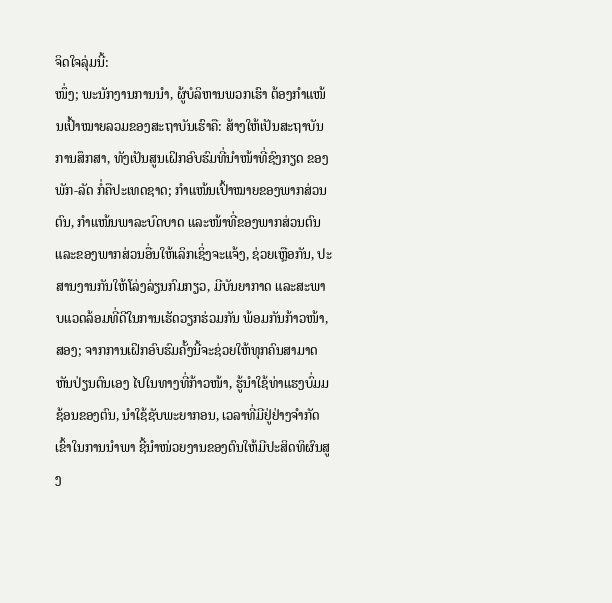ຈິດໃຈລຸ່ມນີ້:
ໜຶ່ງ; ພະນັກງານການນຳ, ຜູ້ບໍລິຫານພວກເຮົາ ຕ້ອງກຳແໜ້ນເປົ້າໝາຍລວມຂອງສະຖາບັນເຮົາຄື: ສ້າງໃຫ້ເປັນສະຖາບັນການສຶກສາ, ທັງເປັນສູນເຝິກອົບຮົມທີ່ນຳໜ້າທີ່ຊົງກຽດ ຂອງພັກ-ລັດ ກໍ່ຄືປະເທດຊາດ; ກຳແໜ້ນເປົ້າໝາຍຂອງພາກສ່ວນຕົນ, ກຳແໜ້ນພາລະບົດບາດ ແລະໜ້າທີ່ຂອງພາກສ່ວນຕົນ ແລະຂອງພາກສ່ວນອື່ນໃຫ້ເລິກເຊິ່ງຈະແຈ້ງ, ຊ່ວຍເຫຼືອກັນ, ປະສານງານກັນໃຫ້ໂລ່ງລ່ຽນກົມກຽວ, ມີບັນຍາກາດ ແລະສະພາບແວດລ້ອມທີ່ດີໃນການເຮັດວຽກຮ່ວມກັນ ພ້ອມກັນກ້າວໜ້າ,
ສອງ; ຈາກການເຝິກອົບຮົມຄັ້ງນີ້ຈະຊ່ວຍໃຫ້ທຸກຄົນສາມາດຫັນປ່ຽນຕົນເອງ ໄປໃນທາງທີ່ກ້າວໜ້າ, ຮູ້ນຳໃຊ້ທ່າແຮງບົ່ມມຊ້ອນຂອງຕົນ, ນຳໃຊ້ຊັບພະຍາກອນ, ເວລາທີ່ມີຢູ່ຢ່າງຈຳກັດເຂົ້າໃນການນຳພາ ຊີ້ນຳໜ່ວຍງານຂອງຕົນໃຫ້ມີປະສິດທິຜົນສູງ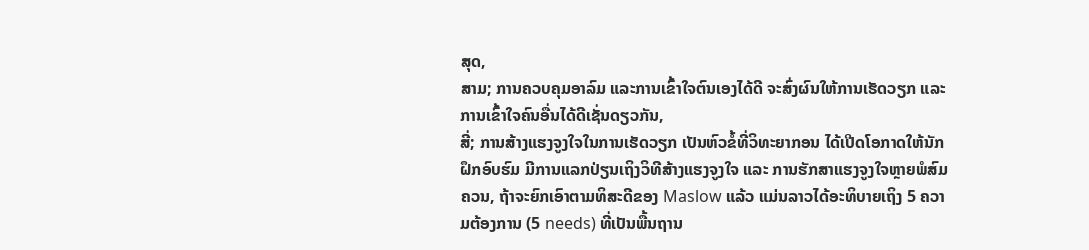ສຸດ,
ສາມ; ການຄວບຄຸມອາລົມ ແລະການເຂົ້າໃຈຕົນເອງໄດ້ດີ ຈະສົ່ງຜົນໃຫ້ການເຮັດວຽກ ແລະການເຂົ້າໃຈຄົນອື່ນໄດ້ດີເຊັ່ນດຽວກັນ,
ສີ່; ການສ້າງແຮງຈູງໃຈໃນການເຮັດວຽກ ເປັນຫົວຂໍ້ທີ່ວິທະຍາກອນ ໄດ້ເປີດໂອກາດໃຫ້ນັກຝຶກອົບຮົມ ມີການແລກປ່ຽນເຖິງວິທີສ້າງແຮງຈູງໃຈ ແລະ ການຮັກສາແຮງຈູງໃຈຫຼາຍພໍສົມຄວນ, ຖ້າຈະຍົກເອົາຕາມທິສະດີຂອງ Maslow ແລ້ວ ແມ່ນລາວໄດ້ອະທິບາຍເຖິງ 5 ຄວາມຕ້ອງການ (5 needs) ທີ່ເປັນພື້ນຖານ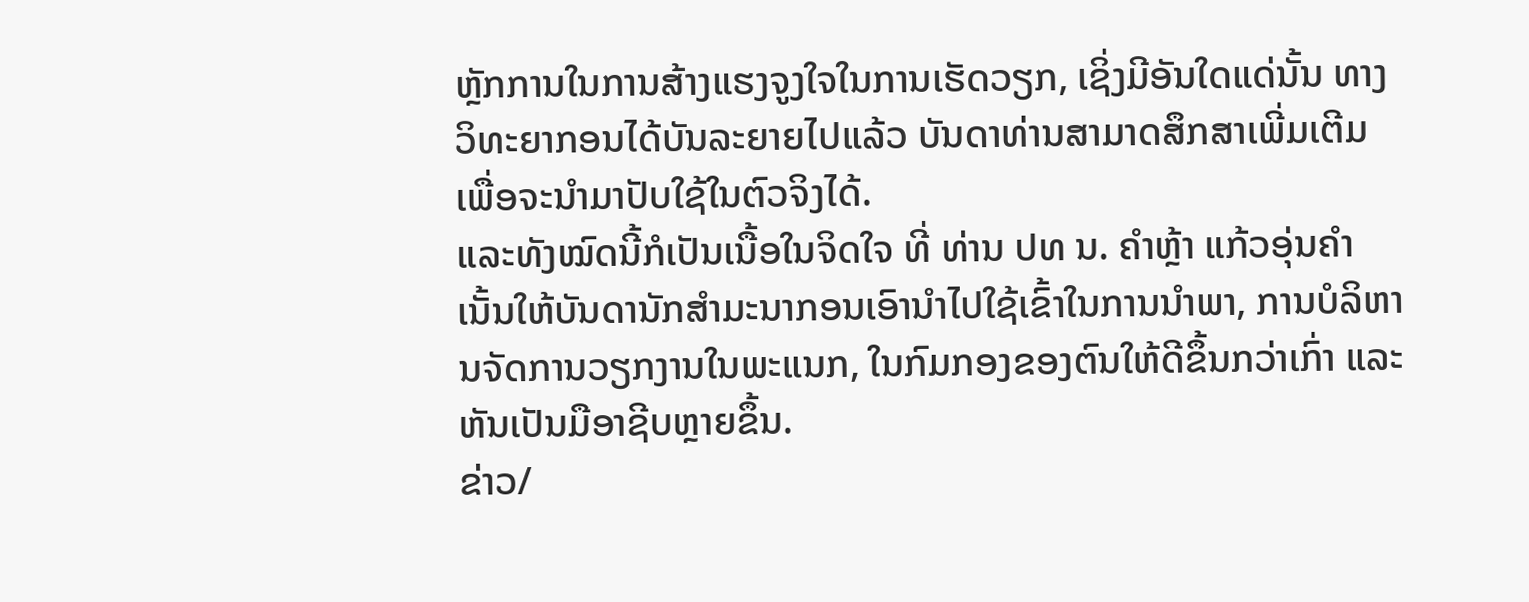ຫຼັກການໃນການສ້າງແຮງຈູງໃຈໃນການເຮັດວຽກ, ເຊິ່ງມີອັນໃດແດ່ນັ້ນ ທາງວິທະຍາກອນໄດ້ບັນລະຍາຍໄປແລ້ວ ບັນດາທ່ານສາມາດສຶກສາເພີ່ມເຕີມ ເພື່ອຈະນໍາມາປັບໃຊ້ໃນຕົວຈິງໄດ້.
ແລະທັງໝົດນີ້ກໍເປັນເນື້ອໃນຈິດໃຈ ທີ່ ທ່ານ ປທ ນ. ຄຳຫຼ້າ ແກ້ວອຸ່ນຄຳ ເນັ້ນໃຫ້ບັນດານັກສໍາມະນາກອນເອົານໍາໄປໃຊ້ເຂົ້າໃນການນຳພາ, ການບໍລິຫານຈັດການວຽກງານໃນພະແນກ, ໃນກົມກອງຂອງຕົນໃຫ້ດີຂຶ້ນກວ່າເກົ່າ ແລະຫັນເປັນມືອາຊີບຫຼາຍຂຶ້ນ.
ຂ່າວ/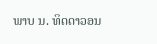ພາບ ນ. ທິດດາວອນ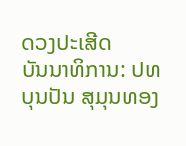ດວງປະເສີດ
ບັນນາທິການ: ປທ ບຸນປັນ ສຸມຸນທອງ